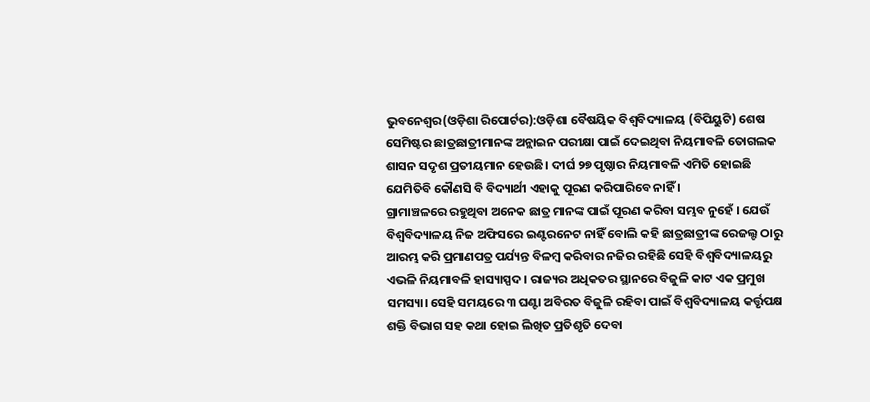ଭୁବନେଶ୍ୱର(ଓଡ଼ିଶା ରିପୋର୍ଟର):ଓଡ଼ିଶା ବୈଷୟିକ ବିଶ୍ୱବିଦ୍ୟାଳୟ (ବିପିୟୁଟି) ଶେଷ ସେମିଷ୍ଟର ଛାତ୍ରଛାତ୍ରୀମାନଙ୍କ ଅନ୍ଲାଇନ ପରୀକ୍ଷା ପାଇଁ ଦେଇଥିବା ନିୟମାବଳି ତୋଗଲକ ଶାସନ ସଦୃଶ ପ୍ରତୀୟମାନ ହେଉଛି। ଦୀର୍ଘ ୨୭ ପୃଷ୍ଠାର ନିୟମାବଳି ଏମିତି ହୋଇଛି ଯେମିତିବି କୌଣସି ବି ବିଦ୍ୟାର୍ଥୀ ଏହାକୁ ପୂରଣ କରିପାରିବେ ନାହିଁ ।
ଗ୍ରାମାଞ୍ଚଳରେ ରହୁଥିବା ଅନେକ ଛାତ୍ର ମାନଙ୍କ ପାଇଁ ପୂରଣ କରିବା ସମ୍ଭବ ନୁହେଁ । ଯେଉଁ ବିଶ୍ୱବିଦ୍ୟାଳୟ ନିଜ ଅଫିସରେ ଇଣ୍ଟରନେଟ ନାହିଁ ବୋଲି କହି ଛାତ୍ରଛାତ୍ରୀଙ୍କ ରେଜଲ୍ଟ ଠାରୁ ଆରମ୍ଭ କରି ପ୍ରମାଣପତ୍ର ପର୍ଯ୍ୟନ୍ତ ବିଳମ୍ବ କରିବାର ନଜିର ରହିଛି ସେହି ବିଶ୍ୱବିଦ୍ୟାଳୟରୁ ଏଭଳି ନିୟମାବଳି ହାସ୍ୟାସ୍ପଦ । ରାଜ୍ୟର ଅଧିକତର ସ୍ଥାନରେ ବିଜୁଳି କାଟ ଏକ ପ୍ରମୁଖ ସମସ୍ୟା। ସେହି ସମୟରେ ୩ ଘଣ୍ଟା ଅବିରତ ବିଜୁଳି ରହିବା ପାଇଁ ବିଶ୍ୱବିଦ୍ୟାଳୟ କର୍ତ୍ତୃପକ୍ଷ ଶକ୍ତି ବିଭାଗ ସହ କଥା ହୋଇ ଲିଖିତ ପ୍ରତିଶୃତି ଦେବା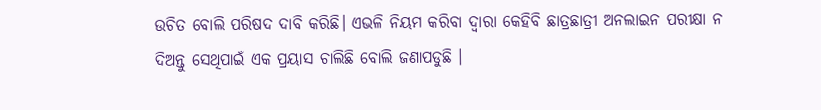ଉଚିତ ବୋଲି ପରିଷଦ ଦାବି କରିଛି। ଏଭଳି ନିୟମ କରିବା ଦ୍ୱାରା କେହିବି ଛାତ୍ରଛାତ୍ରୀ ଅନଲାଇନ ପରୀକ୍ଷା ନ ଦିଅନ୍ତୁ ସେଥିପାଇଁ ଏକ ପ୍ରୟାସ ଚାଲିଛି ବୋଲି ଜଣାପଡୁଛି ।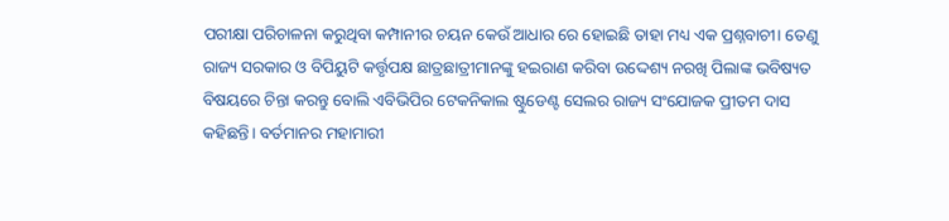ପରୀକ୍ଷା ପରିଚାଳନା କରୁଥିବା କମ୍ପାନୀର ଚୟନ କେଉଁ ଆଧାର ରେ ହୋଇଛି ତାହା ମଧ୍ୟ ଏକ ପ୍ରଶ୍ନବାଚୀ। ତେଣୁ ରାଜ୍ୟ ସରକାର ଓ ବିପିୟୁଟି କର୍ତ୍ତୃପକ୍ଷ ଛାତ୍ରଛାତ୍ରୀମାନଙ୍କୁ ହଇରାଣ କରିବା ଉଦ୍ଦେଶ୍ୟ ନରଖି ପିଲାଙ୍କ ଭବିଷ୍ୟତ ବିଷୟରେ ଚିନ୍ତା କରନ୍ତୁ ବୋଲି ଏବିଭିପିର ଟେକନିକାଲ ଷ୍ଟୁଡେଣ୍ଟ ସେଲର ରାଜ୍ୟ ସଂଯୋଜକ ପ୍ରୀତମ ଦାସ କହିଛନ୍ତି। ବର୍ତମାନର ମହାମାରୀ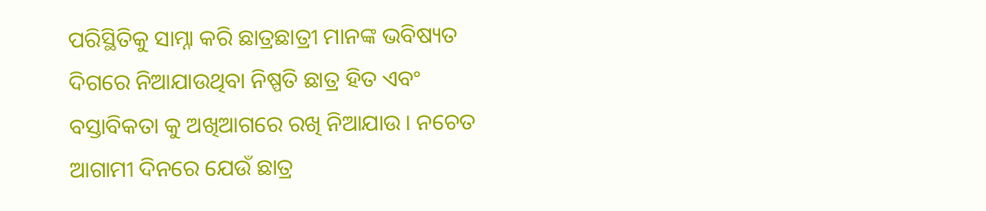ପରିସ୍ଥିତିକୁ ସାମ୍ନା କରି ଛାତ୍ରଛାତ୍ରୀ ମାନଙ୍କ ଭବିଷ୍ୟତ ଦିଗରେ ନିଆଯାଉଥିବା ନିଷ୍ପତି ଛାତ୍ର ହିତ ଏବଂ ବସ୍ତାବିକତା କୁ ଅଖିଆଗରେ ରଖି ନିଆଯାଉ। ନଚେତ ଆଗାମୀ ଦିନରେ ଯେଉଁ ଛାତ୍ର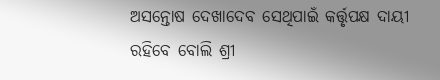ଅସନ୍ତୋଷ ଦେଖାଦେବ ସେଥିପାଇଁ କର୍ତ୍ତୃପକ୍ଷ ଦାୟୀ ରହିବେ ବୋଲି ଶ୍ରୀ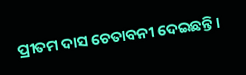ପ୍ରୀତମ ଦାସ ଚେତାବନୀ ଦେଇଛନ୍ତି ।